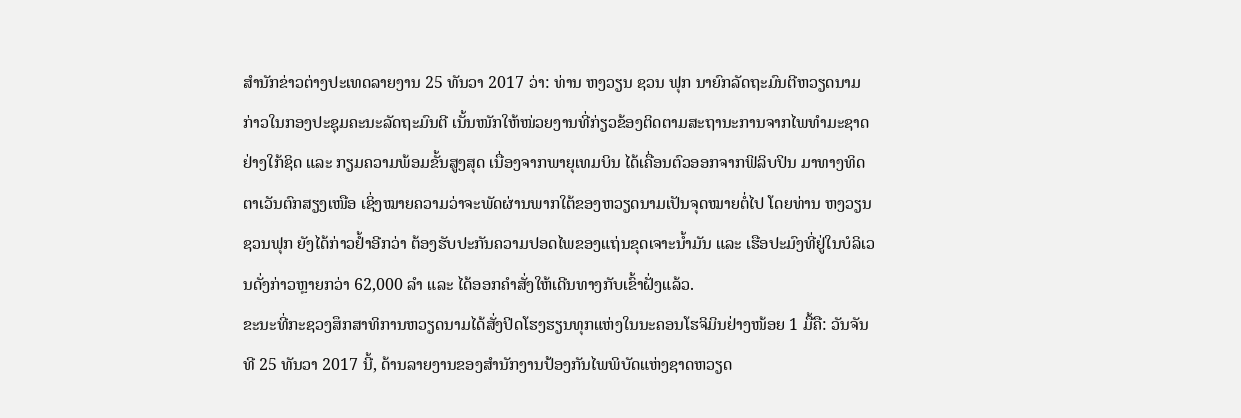ສຳນັກຂ່າວຕ່າງປະເທດລາຍງານ 25 ທັນວາ 2017 ວ່າ: ທ່ານ ຫງວຽນ ຊວນ ຟຸກ ນາຍົກລັດຖະມົນຕີຫວຽດນາມ ກ່າວໃນກອງປະຊຸມຄະນະລັດຖະມົນຕີ ເນັ້ນໜັກໃຫ້ໜ່ວຍງານທີ່ກ່ຽວຂ້ອງຕິດຕາມສະຖານະການຈາກໄພທຳມະຊາດຢ່າງໃກ້ຊິດ ແລະ ກຽມຄວາມພ້ອມຂັ້ນສູງສຸດ ເນື່ອງຈາກພາຍຸເທມບິນ ໄດ້ເຄື່ອນຕົວອອກຈາກຟິລິບປິນ ມາທາງທິດຕາເວັນຕົກສຽງເໜືອ ເຊິ່ງໝາຍຄວາມວ່າຈະພັດຜ່ານພາກໃຕ້ຂອງຫວຽດນາມເປັນຈຸດໝາຍຕໍ່ໄປ ໂດຍທ່ານ ຫງວຽນ ຊວນຟຸກ ຍັງໄດ້ກ່າວຢ້ຳອີກວ່າ ຕ້ອງຮັບປະກັນຄວາມປອດໄພຂອງແຖ່ນຂຸດເຈາະນ້ຳມັນ ແລະ ເຮືອປະມົງທີ່ຢູ່ໃນບໍລິເວນດັ່ງກ່າວຫຼາຍກວ່າ 62,000 ລຳ ແລະ ໄດ້ອອກຄຳສັ່ງໃຫ້ເດີນທາງກັບເຂົ້າຝັ່ງແລ້ວ.
ຂະນະທີ່ກະຊວງສຶກສາທິການຫວຽດນາມໄດ້ສັ່ງປິດໂຮງຮຽນທຸກແຫ່ງໃນນະຄອນໂຮຈິມິນຢ່າງໜ້ອຍ 1 ມື້ຄື: ວັນຈັນ ທີ 25 ທັນວາ 2017 ນີ້, ດ້ານລາຍງານຂອງສຳນັກງານປ້ອງກັນໄພພິບັດແຫ່ງຊາດຫວຽດ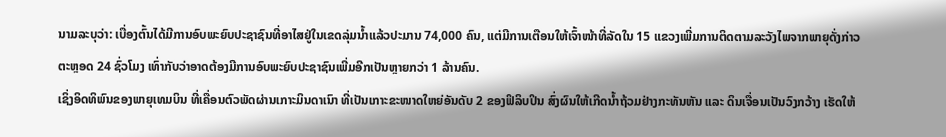ນາມລະບຸວ່າ: ເບື່ອງຕົ້ນໄດ້ມີການອົບພະຍົບປະຊາຊົນທີ່ອາໄສຢູ່ໃນເຂດລຸ່ມນ້ຳແລ້ວປະມານ 74,000 ຄົນ, ແຕ່ມີການເຕືອນໃຫ້ເຈົ້າໜ້າທີ່ລັດໃນ 15 ແຂວງເພີ່ມການຕິດຕາມລະວັງໄພຈາກພາຍຸດັ່ງກ່າວຕະຫຼອດ 24 ຊົ່ວໂມງ ເທົ່າກັບວ່າອາດຕ້ອງມີການອົບພະຍົບປະຊາຊົນເພີ່ມອີກເປັນຫຼາຍກວ່າ 1 ລ້ານຄົນ.
ເຊິ່ງອິດທິພົນຂອງພາຍຸເທມບິນ ທີ່ເຄື່ອນຕົວພັດຜ່ານເກາະມິນດາເນົາ ທີ່ເປັນເກາະຂະໜາດໃຫຍ່ອັນດັບ 2 ຂອງຟິລິບປິນ ສົ່ງຜົນໃຫ້ເກີດນ້ຳຖ້ວມຢ່າງກະທັນຫັນ ແລະ ດິນເຈື່ອນເປັນວົງກວ້າງ ເຮັດໃຫ້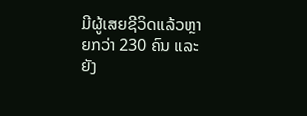ມີຜູ້ເສຍຊີວິດແລ້ວຫຼາຍກວ່າ 230 ຄົນ ແລະ ຍັງ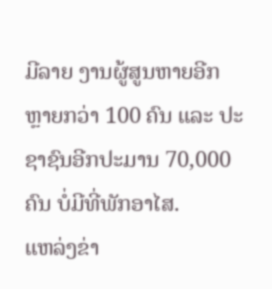ມີລາຍ ງານຜູ້ສູນຫາຍອີກຫຼາຍກວ່າ 100 ຄົນ ແລະ ປະຊາຊົນອີກປະມານ 70,000 ຄົນ ບໍ່ມີທີ່ພັກອາໄສ.
ແຫລ່ງຂ່າ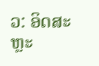ວ: ອິດສະຫຼະ